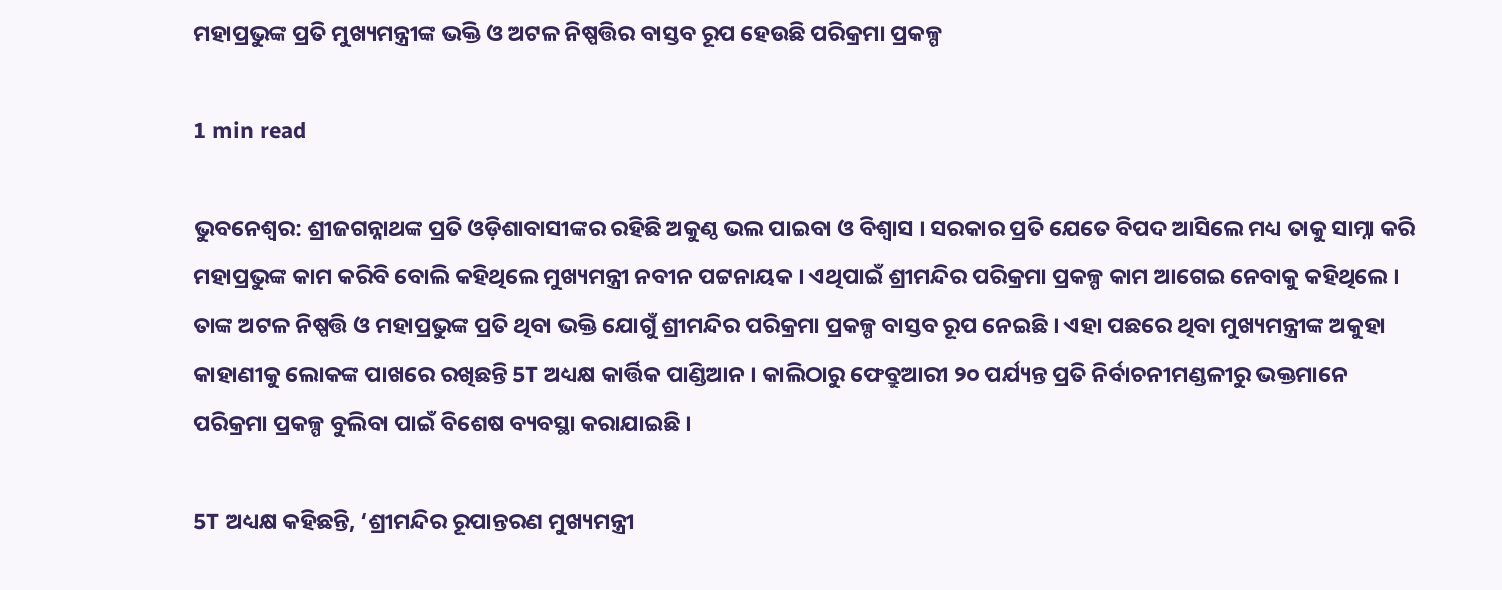ମହାପ୍ରଭୁଙ୍କ ପ୍ରତି ମୁଖ୍ୟମନ୍ତ୍ରୀଙ୍କ ଭକ୍ତି ଓ ଅଟଳ ନିଷ୍ପତ୍ତିର ବାସ୍ତବ ରୂପ ହେଉଛି ପରିକ୍ରମା ପ୍ରକଳ୍ପ

1 min read

ଭୁବନେଶ୍ବର: ଶ୍ରୀଜଗନ୍ନାଥଙ୍କ ପ୍ରତି ଓଡ଼ିଶାବାସୀଙ୍କର ରହିଛି ଅକୁଣ୍ଠ ଭଲ ପାଇବା ଓ ବିଶ୍ବାସ । ସରକାର ପ୍ରତି ଯେତେ ବିପଦ ଆସିଲେ ମଧ୍ୟ ତାକୁ ସାମ୍ନା କରି ମହାପ୍ରଭୁଙ୍କ କାମ କରିବି ବୋଲି କହିଥିଲେ ମୁଖ୍ୟମନ୍ତ୍ରୀ ନବୀନ ପଟ୍ଟନାୟକ । ଏଥିପାଇଁ ଶ୍ରୀମନ୍ଦିର ପରିକ୍ରମା ପ୍ରକଳ୍ପ କାମ ଆଗେଇ ନେବାକୁ କହିଥିଲେ । ତାଙ୍କ ଅଟଳ ନିଷ୍ପତ୍ତି ଓ ମହାପ୍ରଭୁଙ୍କ ପ୍ରତି ଥିବା ଭକ୍ତି ଯୋଗୁଁ ଶ୍ରୀମନ୍ଦିର ପରିକ୍ରମା ପ୍ରକଳ୍ପ ବାସ୍ତବ ରୂପ ନେଇଛି । ଏହା ପଛରେ ଥିବା ମୁଖ୍ୟମନ୍ତ୍ରୀଙ୍କ ଅକୁହା କାହାଣୀକୁ ଲୋକଙ୍କ ପାଖରେ ରଖିଛନ୍ତି 5T ଅଧ୍ୟକ୍ଷ କାର୍ତ୍ତିକ ପାଣ୍ଡିଆନ । କାଲିଠାରୁ ଫେବ୍ରୁଆରୀ ୨୦ ପର୍ଯ୍ୟନ୍ତ ପ୍ରତି ନିର୍ବାଚନୀମଣ୍ଡଳୀରୁ ଭକ୍ତମାନେ ପରିକ୍ରମା ପ୍ରକଳ୍ପ ବୁଲିବା ପାଇଁ ବିଶେଷ ବ୍ୟବସ୍ଥା କରାଯାଇଛି ।

5T ଅଧ୍ୟକ୍ଷ କହିଛନ୍ତି, ‘ଶ୍ରୀମନ୍ଦିର ରୂପାନ୍ତରଣ ମୁଖ୍ୟମନ୍ତ୍ରୀ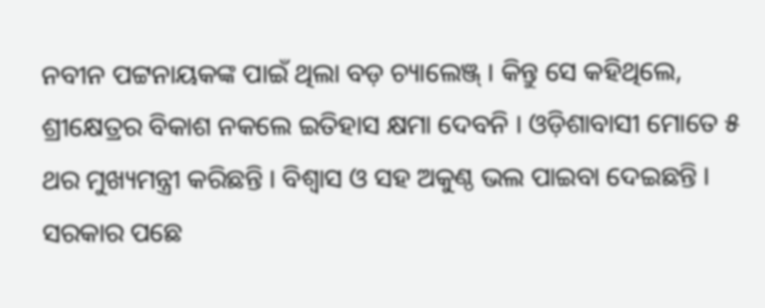ନବୀନ ପଟ୍ଟନାୟକଙ୍କ ପାଇଁ ଥିଲା ବଡ଼ ଚ୍ୟାଲେଞ୍ଜ୍ । କିନ୍ତୁ ସେ କହିଥିଲେ, ଶ୍ରୀକ୍ଷେତ୍ରର ବିକାଶ ନକଲେ ଇତିହାସ କ୍ଷମା ଦେବନି । ଓଡ଼ିଶାବାସୀ ମୋତେ ୫ ଥର ମୁଖ୍ୟମନ୍ତ୍ରୀ କରିଛନ୍ତି । ବିଶ୍ବାସ ଓ ସହ ଅକୁଣ୍ଠ ଭଲ ପାଇବା ଦେଇଛନ୍ତି । ସରକାର ପଛେ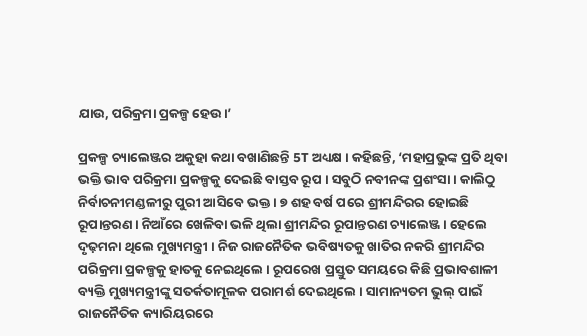ଯାଉ, ପରିକ୍ରମା ପ୍ରକଳ୍ପ ହେଉ ।’

ପ୍ରକଳ୍ପ ଚ୍ୟାଲେଞ୍ଜର ଅକୁହା କଥା ବଖାଣିଛନ୍ତି 5T ଅଧ୍ୟକ୍ଷ । କହିଛନ୍ତି, ‘ମହାପ୍ରଭୁଙ୍କ ପ୍ରତି ଥିବା ଭକ୍ତି ଭାବ ପରିକ୍ରମା ପ୍ରକଳ୍ପକୁ ଦେଇଛି ବାସ୍ତବ ରୂପ । ସବୁଠି ନବୀନଙ୍କ ପ୍ରଶଂସା । କାଲିଠୁ ନିର୍ବାଚନୀମଣ୍ଡଳୀରୁ ପୁରୀ ଆସିବେ ଭକ୍ତ । ୭ ଶହ ବର୍ଷ ପରେ ଶ୍ରୀମନ୍ଦିରର ହୋଇଛି ରୂପାନ୍ତରଣ । ନିଆଁରେ ଖେଳିବା ଭଳି ଥିଲା ଶ୍ରୀମନ୍ଦିର ରୂପାନ୍ତରଣ ଚ୍ୟାଲେଞ୍ଜ । ହେଲେ ଦୃଢ଼ମନା ଥିଲେ ମୁଖ୍ୟମନ୍ତ୍ରୀ । ନିଜ ରାଜନୈତିକ ଭବିଷ୍ୟତକୁ ଖାତିର ନକରି ଶ୍ରୀମନ୍ଦିର ପରିକ୍ରମା ପ୍ରକଳ୍ପକୁ ହାତକୁ ନେଇଥିଲେ । ରୂପରେଖ ପ୍ରସ୍ତୁତ ସମୟରେ କିଛି ପ୍ରଭାବଶାଳୀ ବ୍ୟକ୍ତି ମୁଖ୍ୟମନ୍ତ୍ରୀଙ୍କୁ ସତର୍କତାମୂଳକ ପରାମର୍ଶ ଦେଇଥିଲେ । ସାମାନ୍ୟତମ ଭୁଲ୍‌ ପାଇଁ ରାଜନୈତିକ କ୍ୟାରିୟରରେ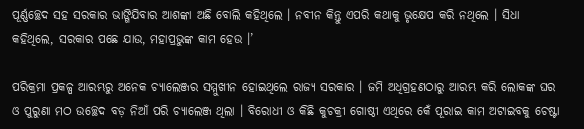ପୂର୍ଣ୍ଣଚ୍ଛେଦ ସହ ସରକାର ଭାଙ୍ଗିଯିବାର ଆଶଙ୍କା ଅଛି ବୋଲି କହିଥିଲେ । ନବୀନ କିନ୍ତୁ ଏପରି କଥାକୁ ଭୃକ୍ଷେପ କରି ନଥିଲେ । ସିଧା କହିଥିଲେ, ସରକାର ପଛେ ଯାଉ, ମହାପ୍ରଭୁଙ୍କ କାମ ହେଉ ।’

ପରିକ୍ରମା ପ୍ରକଳ୍ପ ଆରମ୍ଭରୁ ଅନେକ ଚ୍ୟାଲେଞ୍ଜର ସମ୍ମୁଖୀନ ହୋଇଥିଲେ ରାଜ୍ୟ ସରକାର । ଜମି ଅଧିଗ୍ରହଣଠାରୁ ଆରମ୍ଭ କରି ଲୋକଙ୍କ ଘର ଓ ପୁରୁଣା ମଠ ଉଚ୍ଛେଦ ବଡ଼ ନିଆଁ ପରି ଚ୍ୟାଲେଞ୍ଜ ଥିଲା । ବିରୋଧୀ ଓ କିଛି କୁଚକ୍ରୀ ଗୋଷ୍ଠୀ ଏଥିରେ କେଁ ପୂରାଇ କାମ ଅଟାଇବକୁ ଚେଷ୍ଟା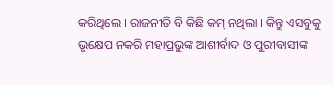କରିଥିଲେ । ରାଜନୀତି ବି କିଛି କମ୍‌ ନଥିଲା । କିନ୍ତୁ ଏସବୁକୁ ଭୃକ୍ଷେପ ନକରି ମହାପ୍ରଭୁଙ୍କ ଆଶୀର୍ବାଦ ଓ ପୁରୀବାସୀଙ୍କ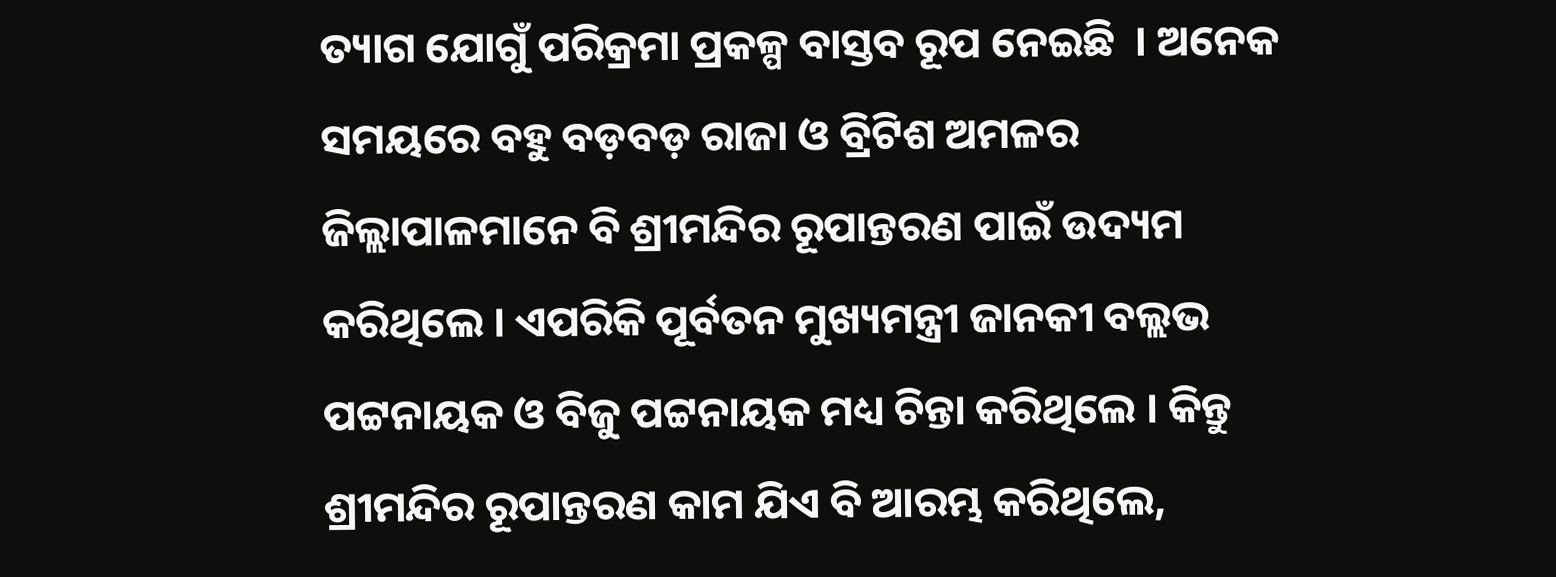ତ୍ୟାଗ ଯୋଗୁଁ ପରିକ୍ରମା ପ୍ରକଳ୍ପ ବାସ୍ତବ ରୂପ ନେଇଛି  । ଅନେକ ସମୟରେ ବହୁ ବଡ଼ବଡ଼ ରାଜା ଓ ବ୍ରିଟିଶ ଅମଳର ଜିଲ୍ଲାପାଳମାନେ ବି ଶ୍ରୀମନ୍ଦିର ରୂପାନ୍ତରଣ ପାଇଁ ଉଦ୍ୟମ କରିଥିଲେ । ଏପରିକି ପୂର୍ବତନ ମୁଖ୍ୟମନ୍ତ୍ରୀ ଜାନକୀ ବଲ୍ଲଭ ପଟ୍ଟନାୟକ ଓ ବିଜୁ ପଟ୍ଟନାୟକ ମଧ୍ୟ ଚିନ୍ତା କରିଥିଲେ । କିନ୍ତୁ ଶ୍ରୀମନ୍ଦିର ରୂପାନ୍ତରଣ କାମ ଯିଏ ବି ଆରମ୍ଭ କରିଥିଲେ,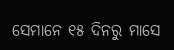ସେମାନେ ୧୫ ଦିନରୁ ମାସେ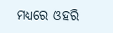ମଧ୍ୟରେ ଓହରି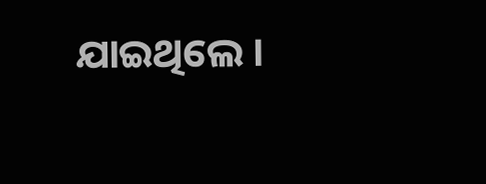ଯାଇଥିଲେ ।